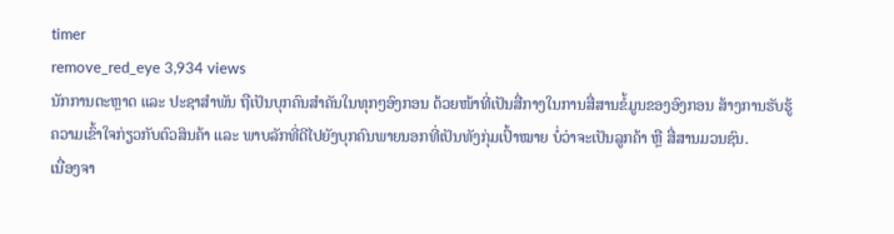timer
remove_red_eye 3,934 views
ນັກການຕະຫຼາດ ແລະ ປະຊາສໍາພັນ ຖືເປັນບຸກຄົນສໍາຄັນໃນທຸກໆອົງກອນ ດ້ວຍໜ້າທີ່ເປັນສື່ກາງໃນການສື່ສານຂໍ້ມູນຂອງອົງກອນ ສ້າງການຮັບຮູ້ ຄວາມເຂົ້າໃຈກ່ຽວກັບຕົວສິນຄ້າ ແລະ ພາບລັກທີ່ດີໄປຍັງບຸກຄົນພາຍນອກທີ່ເປັນທັງກຸ່ມເປົ້າໝາຍ ບໍ່ວ່າຈະເປັນລູກຄ້າ ຫຼື ສື່ສານມວນຊົນ.
ເນື່ອງຈາ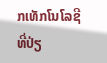ກເທັກໂນໂລຊີທີ່ປ່ຽ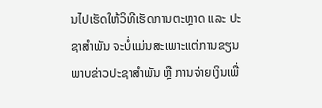ນໄປເຮັດໃຫ້ວິທີເຮັດການຕະຫຼາດ ແລະ ປະຊາສໍາພັນ ຈະບໍ່ແມ່ນສະເພາະແຕ່ການຂຽນພາບຂ່າວປະຊາສໍາພັນ ຫຼື ການຈ່າຍເງິນເພື່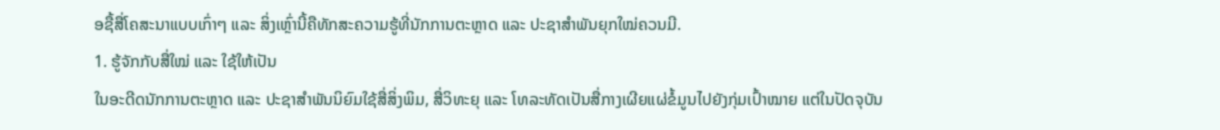ອຊື້ສື່ໂຄສະນາແບບເກົ່າໆ ແລະ ສິ່ງເຫຼົ່ານີ້ຄືທັກສະຄວາມຮູ້ທີ່ນັກການຕະຫຼາດ ແລະ ປະຊາສໍາພັນຍຸກໃໝ່ຄວນມີ.
1. ຮູ້ຈັກກັບສື່ໃໝ່ ແລະ ໃຊ້ໃຫ້ເປັນ
ໃນອະດີດນັກການຕະຫຼາດ ແລະ ປະຊາສໍາພັນນິຍົມໃຊ້ສື່ສິ່ງພິມ, ສື່ວິທະຍຸ ແລະ ໂທລະທັດເປັນສື່ກາງເຜີຍແຜ່ຂໍ້ມູນໄປຍັງກຸ່ມເປົ້າໝາຍ ແຕ່ໃນປັດຈຸບັນ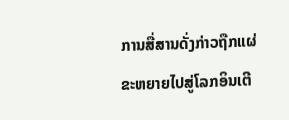ການສື່ສານດັ່ງກ່າວຖືກແຜ່ຂະຫຍາຍໄປສູ່ໂລກອິນເຕີ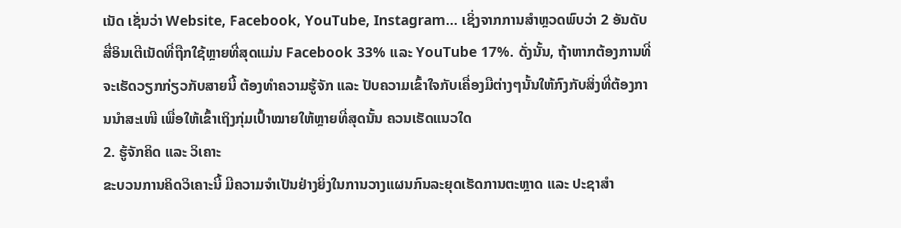ເນັດ ເຊັ່ນວ່າ Website, Facebook, YouTube, Instagram... ເຊິ່ງຈາກການສໍາຫຼວດພົບວ່າ 2 ອັນດັບສື່ອິນເຕີເນັດທີ່ຖືກໃຊ້ຫຼາຍທີ່ສຸດແມ່ນ Facebook 33% ແລະ YouTube 17%. ດັ່ງນັ້ນ, ຖ້າຫາກຕ້ອງການທີ່ຈະເຮັດວຽກກ່ຽວກັບສາຍນີ້ ຕ້ອງທໍາຄວາມຮູ້ຈັກ ແລະ ປັບຄວາມເຂົ້າໃຈກັບເຄື່ອງມືຕ່າງໆນັ້ນໃຫ້ກົງກັບສິ່ງທີ່ຕ້ອງການນໍາສະເໜີ ເພື່ອໃຫ້ເຂົ້າເຖິງກຸ່ມເປົ້າໝາຍໃຫ້ຫຼາຍທີ່ສຸດນັ້ນ ຄວນເຮັດແນວໃດ
2. ຮູ້ຈັກຄິດ ແລະ ວິເຄາະ
ຂະບວນການຄິດວິເຄາະນີ້ ມີຄວາມຈໍາເປັນຢ່າງຍິ່ງໃນການວາງແຜນກົນລະຍຸດເຮັດການຕະຫຼາດ ແລະ ປະຊາສໍາ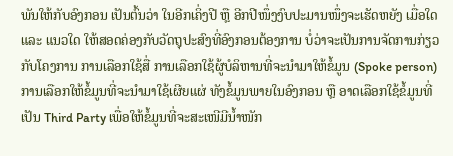ພັນໃຫ້ກັບອົງກອນ ເປັນຕົ້ນວ່າ ໃນອີກເຄິ່ງປີ ຫຼື ອີກປີໜຶ່ງງົບປະມານໜຶ່ງຈະເຮັດຫຍັງ ເມື່ອໃດ ແລະ ແນວໃດ ໃຫ້ສອດຄ່ອງກັບວັດຖຸປະສົງທີ່ອົງກອນຕ້ອງການ ບໍ່ວ່າຈະເປັນການຈັດການກ່ຽວກັບໂຄງການ ການເລືອກໃຊ້ສື່ ການເລືອກໃຊ້ຜູ້ບໍລິຫານທີ່ຈະນໍາມາໃຫ້ຂໍ້ມູນ (Spoke person) ການເລືອກໃຫ້ຂໍ້ມູນທີ່ຈະນໍາມາໃຊ້ເຜີຍແຜ່ ທັງຂໍ້ມູນພາຍໃນອົງກອນ ຫຼື ອາດເລືອກໃຊ້ຂໍ້ມູນທີ່ເປັນ Third Party ເພື່ອໃຫ້ຂໍ້ມູນທີ່ຈະສະເໜີມີນໍ້າໜັກ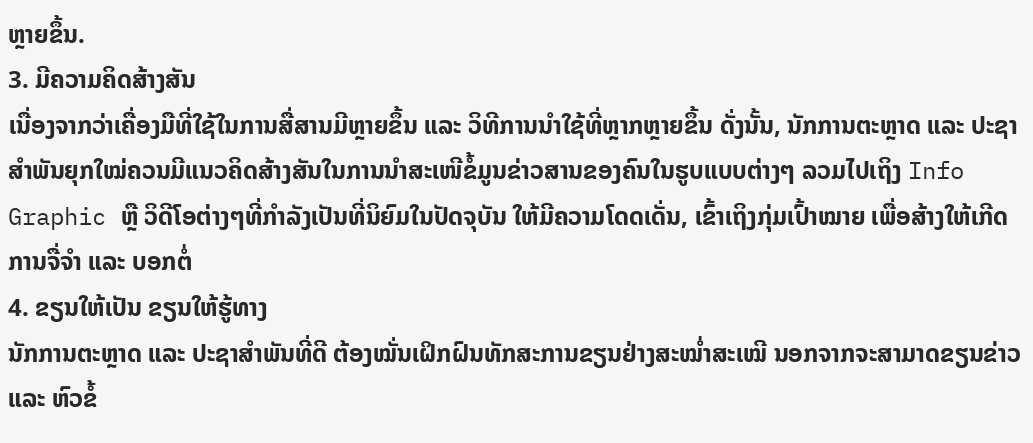ຫຼາຍຂຶ້ນ.
3. ມີຄວາມຄິດສ້າງສັນ
ເນື່ອງຈາກວ່າເຄື່ອງມືທີ່ໃຊ້ໃນການສື່ສານມີຫຼາຍຂຶ້ນ ແລະ ວິທີການນໍາໃຊ້ທີ່ຫຼາກຫຼາຍຂຶ້ນ ດັ່ງນັ້ນ, ນັກການຕະຫຼາດ ແລະ ປະຊາສໍາພັນຍຸກໃໝ່ຄວນມີແນວຄິດສ້າງສັນໃນການນໍາສະເໜີຂໍ້ມູນຂ່າວສານຂອງຄົນໃນຮູບແບບຕ່າງໆ ລວມໄປເຖິງ Info Graphic ຫຼື ວິດີໂອຕ່າງໆທີ່ກໍາລັງເປັນທີ່ນິຍົມໃນປັດຈຸບັນ ໃຫ້ມີຄວາມໂດດເດັ່ນ, ເຂົ້າເຖິງກຸ່ມເປົ້າໝາຍ ເພື່ອສ້າງໃຫ້ເກີດການຈື່ຈໍາ ແລະ ບອກຕໍ່
4. ຂຽນໃຫ້ເປັນ ຂຽນໃຫ້ຮູ້ທາງ
ນັກການຕະຫຼາດ ແລະ ປະຊາສໍາພັນທີ່ດີ ຕ້ອງໝັ່ນເຝິກຝົນທັກສະການຂຽນຢ່າງສະໝໍ່າສະເໝີ ນອກຈາກຈະສາມາດຂຽນຂ່າວ ແລະ ຫົວຂໍ້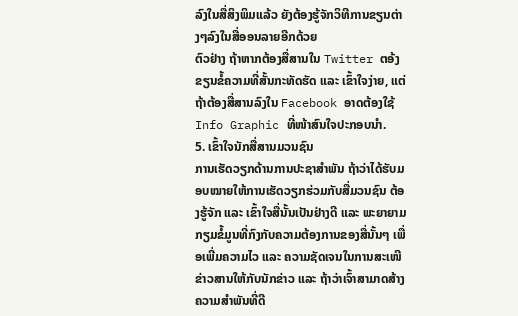ລົງໃນສື່ສິງພິມແລ້ວ ຍັງຕ້ອງຮູ້ຈັກວິທີການຂຽນຕ່າງໆລົງໃນສື່ອອນລາຍອີກດ້ວຍ
ຕົວຢ່າງ ຖ້າຫາກຕ້ອງສື່ສານໃນ Twitter ຕອ້ງຂຽນຂໍ້ຄວາມທີ່ສັ້ນກະທັດຮັດ ແລະ ເຂົ້າໃຈງ່າຍ, ແຕ່ຖ້າຕ້ອງສື່ສານລົງໃນ Facebook ອາດຕ້ອງໃຊ້ Info Graphic ທີ່ໜ້າສົນໃຈປະກອບນໍາ.
5. ເຂົ້າໃຈນັກສື່ສານມວນຊົນ
ການເຮັດວຽກດ້ານການປະຊາສໍາພັນ ຖ້າວ່າໄດ້ຮັບມອບໝາຍໃຫ້ການເຮັດວຽກຮ່ວມກັບສື່ມວນຊົນ ຕ້ອງຮູ້ຈັກ ແລະ ເຂົ້າໃຈສື່ນັ້ນເປັນຢ່າງດີ ແລະ ພະຍາຍາມກຽມຂໍ້ມູນທີ່ກົງກັບຄວາມຕ້ອງການຂອງສື່ນັ້ນໆ ເພື່ອເພີ່ມຄວາມໄວ ແລະ ຄວາມຊັດເຈນໃນການສະເໜີຂ່າວສານໃຫ້ກັບນັກຂ່າວ ແລະ ຖ້າວ່າເຈົ້າສາມາດສ້າງຄວາມສໍາພັນທີ່ດີ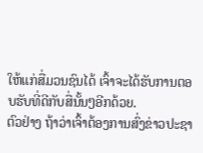ໃຫ້ແກ່ສື່ມວນຊົນໄດ້ ເຈົ້າຈະໄດ້ຮັບການຕອບຮັບທີ່ດີກັບສື່ນັ້ນໆອີກດ້ວຍ.
ຕົວຢ່າງ ຖ້າວ່າເຈົ້າຕ້ອງການສົ່ງຂ່າວປະຊາ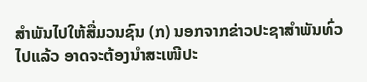ສໍາພັນໄປໃຫ້ສື່ມວນຊົນ (ກ) ນອກຈາກຂ່າວປະຊາສໍາພັນທົ່ວໄປແລ້ວ ອາດຈະຕ້ອງນໍາສະເໜີປະ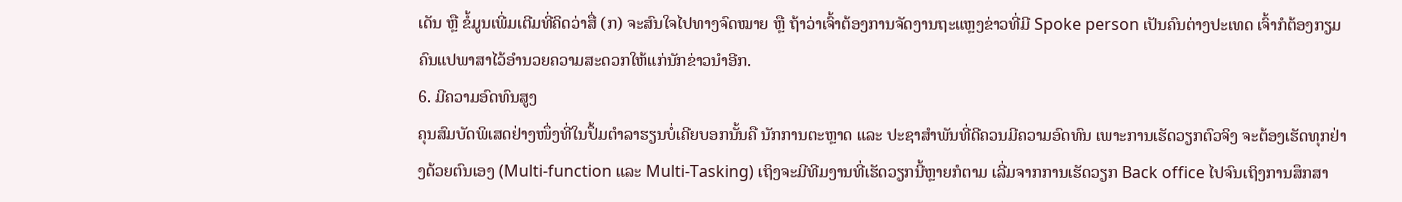ເດັນ ຫຼື ຂໍ້ມູນເພີ່ມເຕີມທີ່ຄິດວ່າສື່ (ກ) ຈະສົນໃຈໄປທາງຈົດໝາຍ ຫຼື ຖ້າວ່າເຈົ້າຕ້ອງການຈັດງານຖະແຫຼງຂ່າວທີ່ມີ Spoke person ເປັນຄົນຕ່າງປະເທດ ເຈົ້າກໍຕ້ອງກຽມຄົນແປພາສາໄວ້ອໍານວຍຄວາມສະດວກໃຫ້ແກ່ນັກຂ່າວນໍາອີກ.
6. ມີຄວາມອົດທົນສູງ
ຄຸນສົມບັດພິເສດຢ່າງໜຶ່ງທີ່ໃນປຶ້ມຕໍາລາຮຽນບໍ່ເຄີຍບອກນັ້ນຄື ນັກການຕະຫຼາດ ແລະ ປະຊາສໍາພັນທີ່ດີຄວນມີຄວາມອົດທົນ ເພາະການເຮັດວຽກຕົວຈິງ ຈະຕ້ອງເຮັດທຸກຢ່າງດ້ວຍຕົນເອງ (Multi-function ແລະ Multi-Tasking) ເຖິງຈະມີທີມງານທີ່ເຮັດວຽກນີ້ຫຼາຍກໍຕາມ ເລີ່ມຈາກການເຮັດວຽກ Back office ໄປຈົນເຖິງການສຶກສາ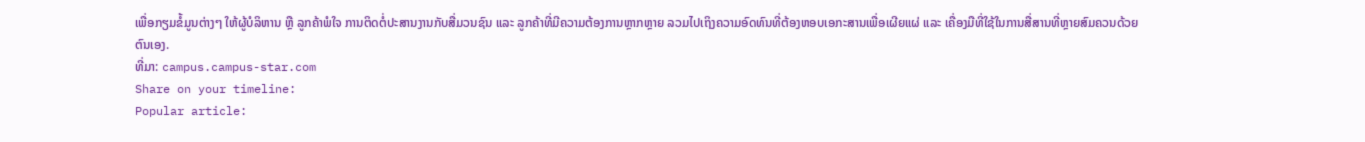ເພື່ອກຽມຂໍ້ມູນຕ່າງໆ ໃຫ້ຜູ້ບໍລິຫານ ຫຼື ລູກຄ້າພໍໃຈ ການຕິດຕໍ່ປະສານງານກັບສື່ມວນຊົນ ແລະ ລູກຄ້າທີ່ມີຄວາມຕ້ອງການຫຼາກຫຼາຍ ລວມໄປເຖິງຄວາມອົດທົນທີ່ຕ້ອງຫອບເອກະສານເພື່ອເຜີຍແຜ່ ແລະ ເຄື່ອງມືທີ່ໃຊ້ໃນການສື່ສານທີ່ຫຼາຍສົມຄວນດ້ວຍຕົນເອງ.
ທີ່ມາ: campus.campus-star.com
Share on your timeline:
Popular article: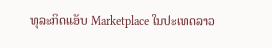ທຸລະກິດແອັບ Marketplace ໃນປະເທດລາວ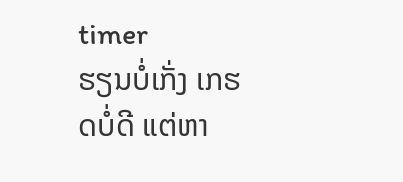timer
ຮຽນບໍ່ເກັ່ງ ເກຮດບໍ່ດີ ແຕ່ຫາ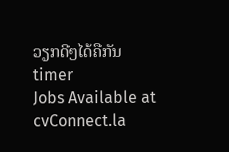ວຽກດີໆໄດ້ຄືກັນ
timer
Jobs Available at cvConnect.la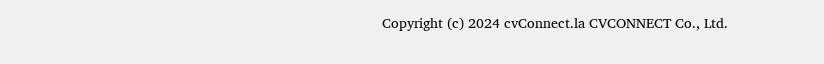Copyright (c) 2024 cvConnect.la CVCONNECT Co., Ltd.